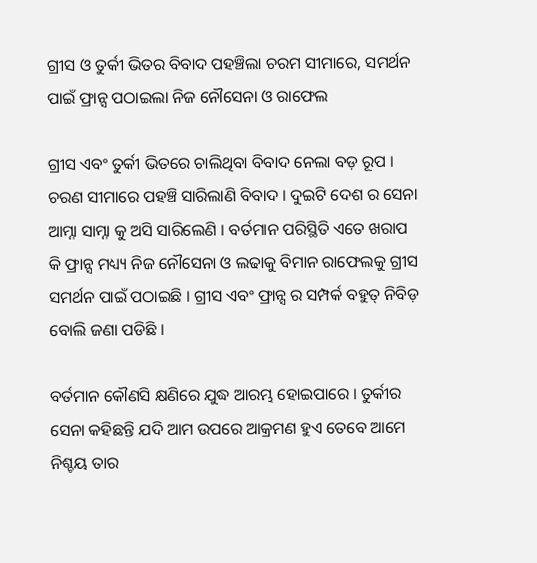ଗ୍ରୀସ ଓ ତୁର୍କୀ ଭିତର ବିବାଦ ପହଞ୍ଚିଲା ଚରମ ସୀମାରେ, ସମର୍ଥନ ପାଇଁ ଫ୍ରାନ୍ସ ପଠାଇଲା ନିଜ ନୌସେନା ଓ ରାଫେଲ

ଗ୍ରୀସ ଏବଂ ତୁର୍କୀ ଭିତରେ ଚାଲିଥିବା ବିବାଦ ନେଲା ବଡ଼ ରୂପ । ଚରଣ ସୀମାରେ ପହଞ୍ଚି ସାରିଲାଣି ବିବାଦ । ଦୁଇଟି ଦେଶ ର ସେନା ଆମ୍ନା ସାମ୍ନା କୁ ଅସି ସାରିଲେଣି । ବର୍ତମାନ ପରିସ୍ଥିତି ଏତେ ଖରାପ କି ଫ୍ରାନ୍ସ ମଧ୍ୟ୍ୟ ନିଜ ନୌସେନା ଓ ଲଢାକୁ ବିମାନ ରାଫେଲକୁ ଗ୍ରୀସ ସମର୍ଥନ ପାଇଁ ପଠାଇଛି । ଗ୍ରୀସ ଏବଂ ଫ୍ରାନ୍ସ ର ସମ୍ପର୍କ ବହୁତ୍ ନିବିଡ଼ ବୋଲି ଜଣା ପଡିଛି ।

ବର୍ତମାନ କୌଣସି କ୍ଷଣିରେ ଯୁଦ୍ଧ ଆରମ୍ଭ ହୋଇପାରେ । ତୁର୍କୀର ସେନା କହିଛନ୍ତି ଯଦି ଆମ ଉପରେ ଆକ୍ରମଣ ହୁଏ ତେବେ ଆମେ ନିଶ୍ଚୟ ତାର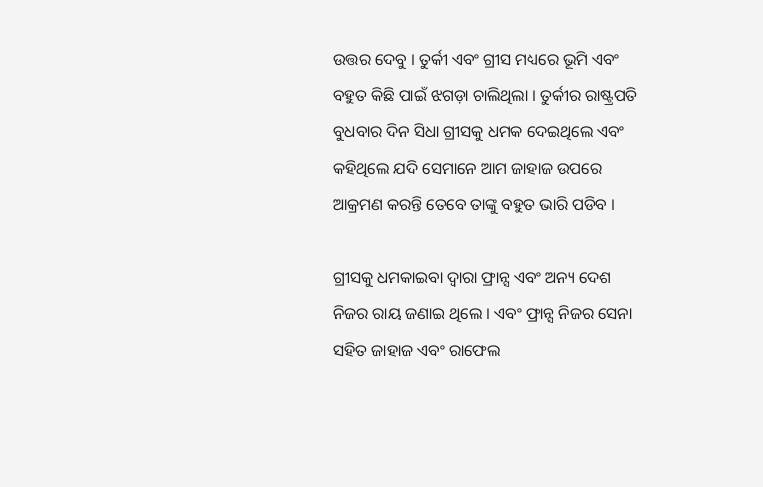ଉତ୍ତର ଦେବୁ । ତୁର୍କୀ ଏବଂ ଗ୍ରୀସ ମଧ୍ୟରେ ଭୂମି ଏବଂ ବହୁତ କିଛି ପାଇଁ ଝଗଡ଼ା ଚାଲିଥିଲା । ତୁର୍କୀର ରାଷ୍ଟ୍ରପତି ବୁଧବାର ଦିନ ସିଧା ଗ୍ରୀସକୁ ଧମକ ଦେଇଥିଲେ ଏବଂ କହିଥିଲେ ଯଦି ସେମାନେ ଆମ ଜାହାଜ ଉପରେ ଆକ୍ରମଣ କରନ୍ତି ତେବେ ତାଙ୍କୁ ବହୁତ ଭାରି ପଡିବ ।

ଗ୍ରୀସକୁ ଧମକାଇବା ଦ୍ଵାରା ଫ୍ରାନ୍ସ ଏବଂ ଅନ୍ୟ ଦେଶ ନିଜର ରାୟ ଜଣାଇ ଥିଲେ । ଏବଂ ଫ୍ରାନ୍ସ ନିଜର ସେନା ସହିତ ଜାହାଜ ଏବଂ ରାଫେଲ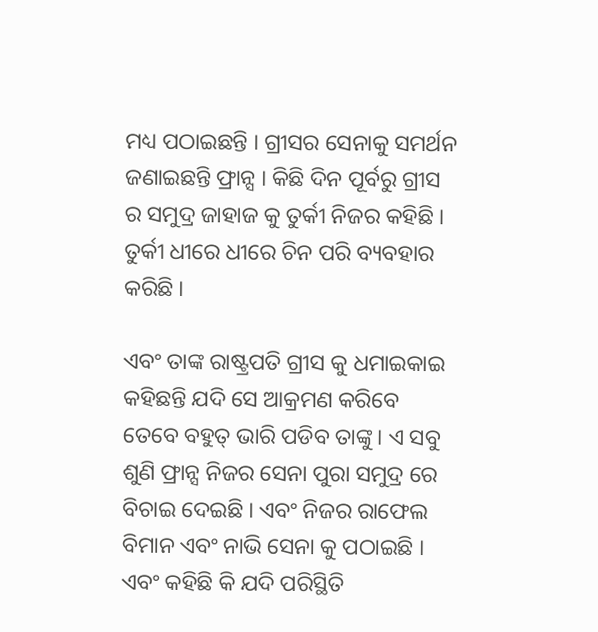ମଧ୍ୟ ପଠାଇଛନ୍ତି । ଗ୍ରୀସର ସେନାକୁ ସମର୍ଥନ ଜଣାଇଛନ୍ତି ଫ୍ରାନ୍ସ । କିଛି ଦିନ ପୂର୍ବରୁ ଗ୍ରୀସ ର ସମୁଦ୍ର ଜାହାଜ କୁ ତୁର୍କୀ ନିଜର କହିଛି । ତୁର୍କୀ ଧୀରେ ଧୀରେ ଚିନ ପରି ବ୍ୟବହାର କରିଛି ।

ଏବଂ ତାଙ୍କ ରାଷ୍ଟ୍ରପତି ଗ୍ରୀସ କୁ ଧମାଇକାଇ କହିଛନ୍ତି ଯଦି ସେ ଆକ୍ରମଣ କରିବେ ତେବେ ବହୁତ୍ ଭାରି ପଡିବ ତାଙ୍କୁ । ଏ ସବୁ ଶୁଣି ଫ୍ରାନ୍ସ ନିଜର ସେନା ପୁରା ସମୁଦ୍ର ରେ ବିଚାଇ ଦେଇଛି । ଏବଂ ନିଜର ରାଫେଲ ବିମାନ ଏବଂ ନାଭି ସେନା କୁ ପଠାଇଛି । ଏବଂ କହିଛି କି ଯଦି ପରିସ୍ଥିତି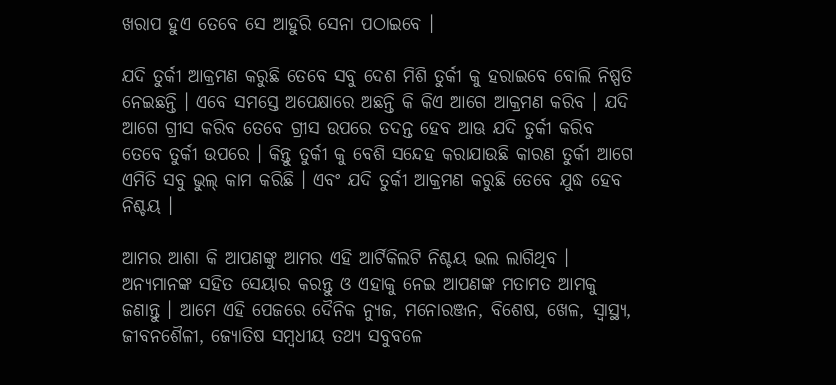ଖରାପ ହୁଏ ତେବେ ସେ ଆହୁରି ସେନା ପଠାଇବେ ।

ଯଦି ତୁର୍କୀ ଆକ୍ରମଣ କରୁଛି ତେବେ ସବୁ ଦେଶ ମିଶି ତୁର୍କୀ କୁ ହରାଇବେ ବୋଲି ନିଷ୍ପତି ନେଇଛନ୍ତି । ଏବେ ସମସ୍ତେ ଅପେକ୍ଷାରେ ଅଛନ୍ତି କି କିଏ ଆଗେ ଆକ୍ରମଣ କରିବ । ଯଦି ଆଗେ ଗ୍ରୀସ କରିବ ତେବେ ଗ୍ରୀସ ଉପରେ ତଦନ୍ତ ହେବ ଆଊ ଯଦି ତୁର୍କୀ କରିବ ତେବେ ତୁର୍କୀ ଉପରେ । କିନ୍ତୁ ତୁର୍କୀ କୁ ବେଶି ସନ୍ଦେହ କରାଯାଉଛି କାରଣ ତୁର୍କୀ ଆଗେ ଏମିତି ସବୁ ଭୁଲ୍ କାମ କରିଛି । ଏବଂ ଯଦି ତୁର୍କୀ ଆକ୍ରମଣ କରୁଛି ତେବେ ଯୁଦ୍ଧ ହେବ ନିଶ୍ଚୟ ।

ଆମର ଆଶା କି ଆପଣଙ୍କୁ ଆମର ଏହି ଆର୍ଟିକିଲଟି ନିଶ୍ଚୟ ଭଲ ଲାଗିଥିବ । ଅନ୍ୟମାନଙ୍କ ସହିତ ସେୟାର କରନ୍ତୁ ଓ ଏହାକୁ ନେଇ ଆପଣଙ୍କ ମତାମତ ଆମକୁ ଜଣାନ୍ତୁ । ଆମେ ଏହି ପେଜରେ ଦୈନିକ ନ୍ୟୁଜ, ମନୋରଞ୍ଜନ, ବିଶେଷ, ଖେଳ, ସ୍ୱାସ୍ଥ୍ୟ, ଜୀବନଶୈଳୀ, ଜ୍ୟୋତିଷ ସମ୍ବଧୀୟ ତଥ୍ୟ ସବୁବଳେ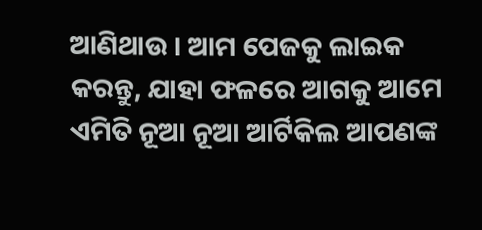ଆଣିଥାଉ । ଆମ ପେଜକୁ ଲାଇକ କରନ୍ତୁ, ଯାହା ଫଳରେ ଆଗକୁ ଆମେ ଏମିତି ନୂଆ ନୂଆ ଆର୍ଟିକିଲ ଆପଣଙ୍କ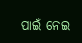ପାଇଁ ନେଇ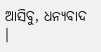ଆସିବୁ, ଧନ୍ୟବାଦ ।